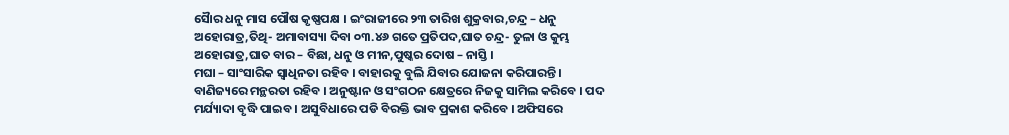ସୈାର ଧନୁ ମାସ ପୌଷ କୃଷ୍ଣପକ୍ଷ । ଇଂରାଜୀରେ ୨୩ ତାରିଖ ଶୁକ୍ରବାର,ଚନ୍ଦ୍ର – ଧନୁ ଅହୋରାତ୍ର,ତିଥି- ଅମାବାସ୍ୟା ଦିବା ୦୩.୪୬ ଗତେ ପ୍ରତିପଦ,ଘାତ ଚନ୍ଦ୍ର- ତୁଳା ଓ କୁମ୍ଭ ଅହୋରାତ୍ର,ଘାତ ବାର – ବିଛା, ଧନୁ ଓ ମୀନ,ପୁଷ୍କର ଦୋଷ – ନାସ୍ତି ।
ମଘା – ସାଂସାରିକ ସ୍ୱାଧିନତା ରହିବ । ବାହାରକୁ ବୁଲି ଯିବାର ଯୋଜନା କରିପାରନ୍ତି । ବାଣିଜ୍ୟରେ ମନ୍ଥରତା ରହିବ । ଅନୁଷ୍ଟାନ ଓ ସଂଗଠନ କ୍ଷେତ୍ରରେ ନିଜକୁ ସାମିଲ କରିବେ । ପଦ ମର୍ଯ୍ୟାଦା ବୃଦ୍ଧି ପାଇବ । ଅସୁବିଧାରେ ପଡି ବିରକ୍ତି ଭାବ ପ୍ରକାଶ କରିବେ । ଅଫିସରେ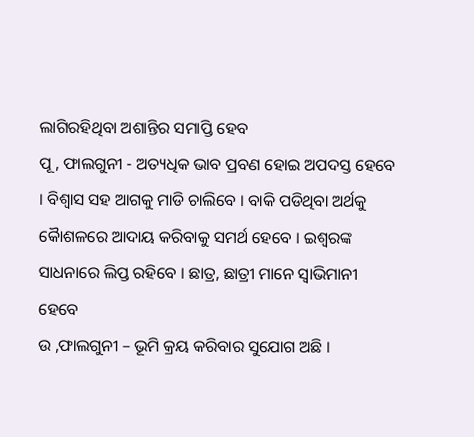ଲାଗିରହିଥିବା ଅଶାନ୍ତିର ସମାପ୍ତି ହେବ
ପୂ , ଫାଲଗୁନୀ - ଅତ୍ୟଧିକ ଭାବ ପ୍ରବଣ ହୋଇ ଅପଦସ୍ତ ହେବେ । ବିଶ୍ୱାସ ସହ ଆଗକୁ ମାଡି ଚାଲିବେ । ବାକି ପଡିଥିବା ଅର୍ଥକୁ କୈାଶଳରେ ଆଦାୟ କରିବାକୁ ସମର୍ଥ ହେବେ । ଇଶ୍ୱରଙ୍କ ସାଧନାରେ ଲିପ୍ତ ରହିବେ । ଛାତ୍ର, ଛାତ୍ରୀ ମାନେ ସ୍ୱାଭିମାନୀ ହେବେ
ଉ ,ଫାଲଗୁନୀ – ଭୂମି କ୍ରୟ କରିବାର ସୁଯୋଗ ଅଛି ।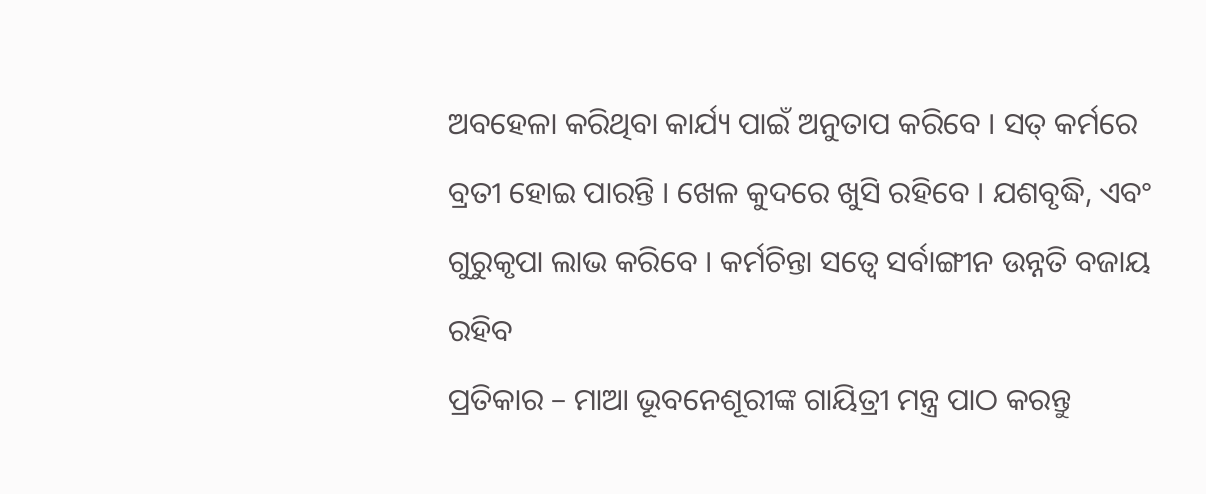ଅବହେଳା କରିଥିବା କାର୍ଯ୍ୟ ପାଇଁ ଅନୁତାପ କରିବେ । ସତ୍ କର୍ମରେ ବ୍ରତୀ ହୋଇ ପାରନ୍ତି । ଖେଳ କୁଦରେ ଖୁସି ରହିବେ । ଯଶବୃଦ୍ଧି, ଏବଂ ଗୁରୁକୃପା ଲାଭ କରିବେ । କର୍ମଚିନ୍ତା ସତ୍ୱେ ସର୍ବାଙ୍ଗୀନ ଉନ୍ନତି ବଜାୟ ରହିବ
ପ୍ରତିକାର – ମାଆ ଭୂବନେଶୂରୀଙ୍କ ଗାୟିତ୍ରୀ ମନ୍ତ୍ର ପାଠ କରନ୍ତୁ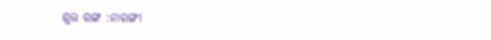ଶୁଭ ରଙ୍ଗ :ନାରଙ୍ଗୀ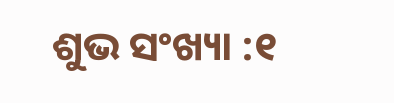ଶୁଭ ସଂଖ୍ୟା :୧